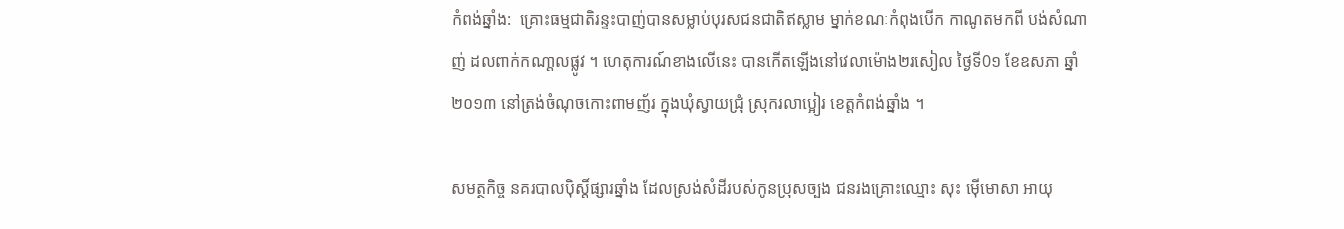កំពង់ឆ្នាំង:  គ្រោះធម្មជាតិរន្ទះបាញ់បានសម្លាប់បុរសជនជាតិឥស្លាម ម្នាក់ខណៈកំពុងបើក កាណូតមកពី បង់សំណាញ់ ដលពាក់កណា្តលផ្លូវ ។ ហេតុការណ៍ខាងលើនេះ បានកើតឡើងនៅវេលាម៉ោង២រសៀល ថ្ងៃទី0១ ខែឧសភា ឆ្នាំ២០១៣ នៅត្រង់ចំណុចកោះពាមញ័រ ក្នុងឃុំស្វាយជ្រុំ ស្រុករលាប្អៀរ ខេត្តកំពង់ឆ្នាំង ។

សមត្ថកិច្ច នគរបាលប៉ិស្តិ៍ផ្សារឆ្នាំង ដែលស្រង់សំដីរបស់កូនប្រុសច្បង ជនរងគ្រោះឈ្មោះ សុះ ម៉ើមោសា អាយុ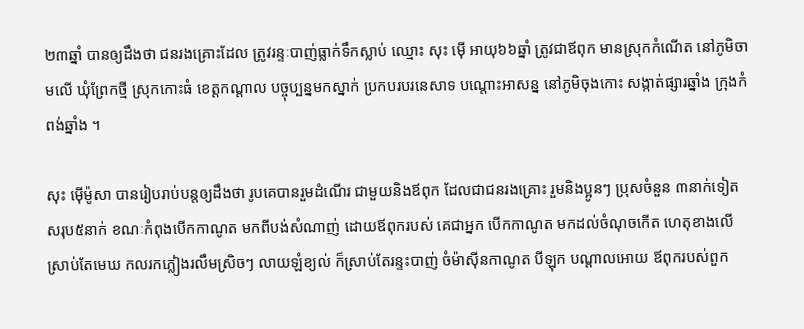២៣ឆ្នាំ បានឲ្យដឹងថា ជនរងគ្រោះដែល ត្រូវរន្ទៈបាញ់ធ្លាក់ទឹកស្លាប់ ឈ្មោះ សុះ ម៉ើ អាយុ៦៦ឆ្នាំ ត្រូវជាឪពុក មានស្រុកកំណើត នៅភូមិចាមលើ ឃុំព្រែកថ្មី ស្រុកកោះធំ ខេត្តកណ្តាល បច្ចុប្បន្នមកស្នាក់ ប្រកបរបរនេសាទ បណ្តោះអាសន្ន នៅភូមិចុងកោះ សង្កាត់ផ្សារឆ្នាំង ក្រុងកំពង់ឆ្នាំង ។

សុះ ម៉ើម៉ូសា បានរៀបរាប់បន្តឲ្យដឹងថា រូបគេបានរួមដំណើរ ជាមួយនិងឪពុក ដែលជាជនរងគ្រោះ រួមនិងប្អូនៗ ប្រុសចំនួន ៣នាក់ទៀត សរុប៥នាក់ ខណៈកំពុងបើកកាណូត មកពីបង់សំណាញ់ ដោយឪពុករបស់ គេជាអ្នក បើកកាណូត មកដល់ចំណុចកើត ហេតុខាងលើ ស្រាប់តែមេឃ កលរកភ្លៀងរលឹមស្រិចៗ លាយឡំខ្យល់ ក៏ស្រាប់តែរន្ទះបាញ់ ចំម៉ាស៊ីនកាណូត បីឡុក បណ្តាលអោយ ឪពុករបស់ពួក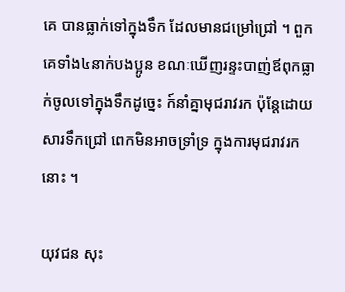គេ បានធ្លាក់ទៅក្នុងទឹក ដែលមានជម្រៅជ្រៅ ។ ពួកគេទាំង៤នាក់បងប្អូន ខណៈឃើញរន្ទះបាញ់ឪពុកធ្លាក់ចូលទៅក្នុងទឹកដូច្នេះ ក៍នាំគ្នាមុជរាវរក ប៉ុន្តែដោយសារទឹកជ្រៅ ពេកមិនអាចទ្រាំទ្រ ក្នុងការមុជរាវរកនោះ ។

យុវជន សុះ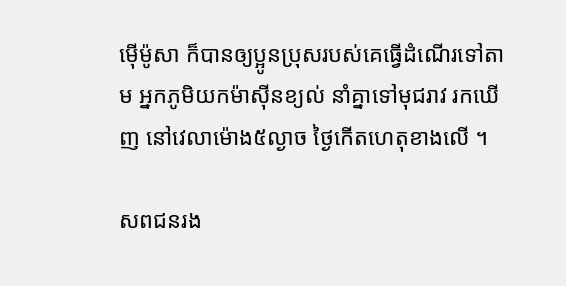ម៉ើម៉ូសា ក៏បានឲ្យប្អូនប្រុសរបស់គេធ្វើដំណើរទៅតាម អ្នកភូមិយកម៉ាស៊ីនខ្យល់ នាំគ្នាទៅមុជរាវ រកឃើញ នៅវេលាម៉ោង៥ល្ងាច ថ្ងៃកើតហេតុខាងលើ ។

សពជនរង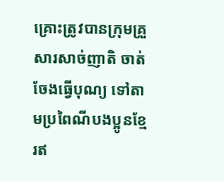គ្រោះត្រូវបានក្រុមគ្រួសារសាច់ញាតិ ចាត់ចែងធ្វើបុណ្យ ទៅតាមប្រពៃណីបងប្អូនខ្មែរឥ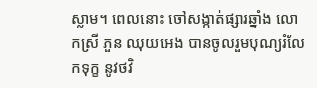ស្លាម។ ពេលនោះ ចៅសង្កាត់ផ្សារឆ្នាំង លោកស្រី ភួន ឈុយអេង បានចូលរួមបុណ្យរំលែកទុក្ខ នូវថវិ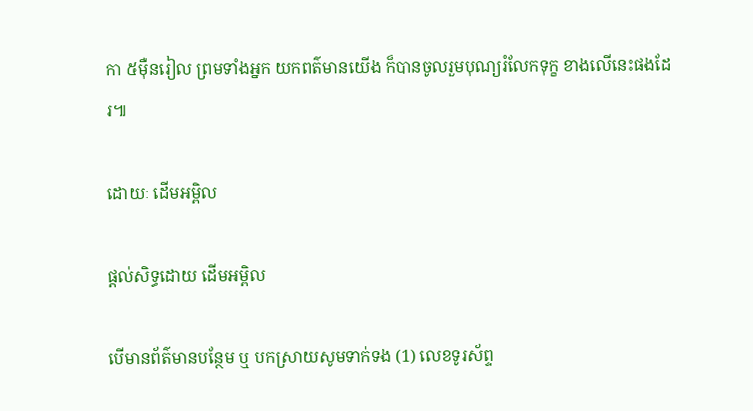កា ៥ម៉ឺនរៀល ព្រមទាំងអ្នក យកពត៌មានយើង ក៏បានចូលរួមបុណ្យរំលែកទុក្ខ ខាងលើនេះផងដែរ៕

ដោយៈ ដើមអម្ពិល

ផ្តល់សិទ្ធដោយ ដើមអម្ពិល

បើមានព័ត៌មានបន្ថែម ឬ បកស្រាយសូមទាក់ទង (1) លេខទូរស័ព្ទ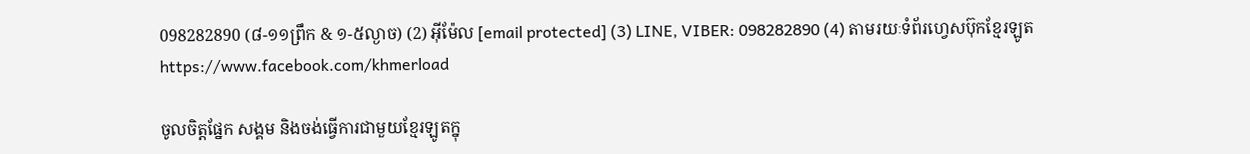098282890 (៨-១១ព្រឹក & ១-៥ល្ងាច) (2) អ៊ីម៉ែល [email protected] (3) LINE, VIBER: 098282890 (4) តាមរយៈទំព័រហ្វេសប៊ុកខ្មែរឡូត https://www.facebook.com/khmerload

ចូលចិត្តផ្នែក សង្គម និងចង់ធ្វើការជាមួយខ្មែរឡូតក្នុ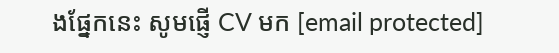ងផ្នែកនេះ សូមផ្ញើ CV មក [email protected]